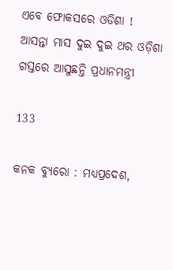ଏବେ ଫୋକସରେ ଓଡିଶା ! ଆସନ୍ତା ମାସ ଦୁଇ ଦୁଇ ଥର ଓଡ଼ିଶା ଗସ୍ତରେ ଆସୁଛନ୍ତି ପ୍ରଧାନମନ୍ତ୍ରୀ

133

କନକ ବ୍ୟୁରୋ : ମଧ୍ୟପ୍ରଦେଶ,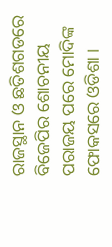ରାଜସ୍ଥାନ ଓ ଛତିଶଗଡରେ ବିଜେପିର ଶୋଚନୀୟ ପରାଜୟ ପରେ ମୋଦିଙ୍କ ଫୋକସରେ ଓଡିଶା ।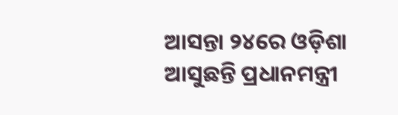ଆସନ୍ତା ୨୪ରେ ଓଡ଼ିଶା ଆସୁଛନ୍ତି ପ୍ରଧାନମନ୍ତ୍ରୀ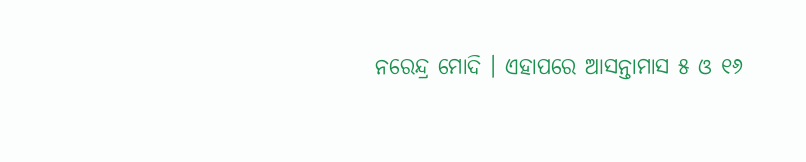ନରେନ୍ଦ୍ର ମୋଦି । ଏହାପରେ ଆସନ୍ତାମାସ ୫ ଓ ୧୬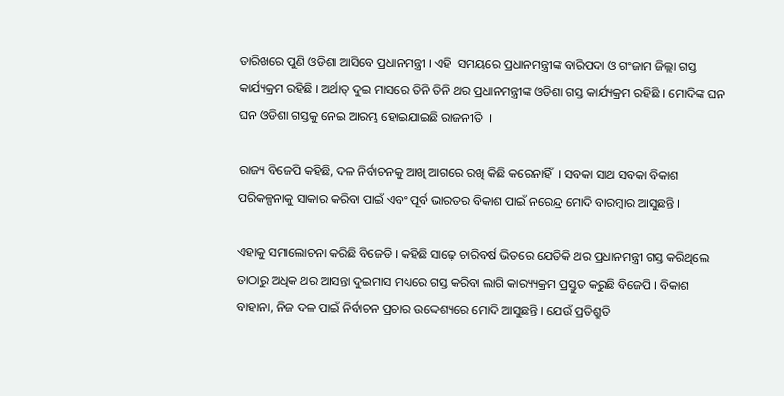ତାରିଖରେ ପୁଣି ଓଡିଶା ଆସିବେ ପ୍ରଧାନମନ୍ତ୍ରୀ । ଏହି  ସମୟରେ ପ୍ରଧାନମନ୍ତ୍ରୀଙ୍କ ବାରିପଦା ଓ ଗଂଜାମ ଜିଲ୍ଲା ଗସ୍ତ କାର୍ଯ୍ୟକ୍ରମ ରହିଛି । ଅର୍ଥାତ୍ ଦୁଇ ମାସରେ ତିନି ତିନି ଥର ପ୍ରଧାନମନ୍ତ୍ରୀଙ୍କ ଓଡିଶା ଗସ୍ତ କାର୍ଯ୍ୟକ୍ରମ ରହିଛି । ମୋଦିଙ୍କ ଘନ ଘନ ଓଡିଶା ଗସ୍ତକୁ ନେଇ ଆରମ୍ଭ ହୋଇଯାଇଛି ରାଜନୀତି  ।

ରାଜ୍ୟ ବିଜେପି କହିଛି, ଦଳ ନିର୍ବାଚନକୁ ଆଖି ଆଗରେ ରଖି କିଛି କରେନାହିଁ  । ସବକା ସାଥ ସବକା ବିକାଶ ପରିକଳ୍ପନାକୁ ସାକାର କରିବା ପାଇଁ ଏବଂ ପୂର୍ବ ଭାରତର ବିକାଶ ପାଇଁ ନରେନ୍ଦ୍ର ମୋଦି ବାରମ୍ବାର ଆସୁଛନ୍ତି ।

ଏହାକୁ ସମାଲୋଚନା କରିଛି ବିଜେଡି । କହିଛି ସାଢ଼େ ଚାରିବର୍ଷ ଭିତରେ ଯେତିକି ଥର ପ୍ରଧାନମନ୍ତ୍ରୀ ଗସ୍ତ କରିଥିଲେ ତାଠାରୁ ଅଧିକ ଥର ଆସନ୍ତା ଦୁଇମାସ ମଧ୍ୟରେ ଗସ୍ତ କରିବା ଲାଗି କାର‌୍ୟ୍ୟକ୍ରମ ପ୍ରସ୍ତୁତ କରୁଛି ବିଜେପି । ବିକାଶ ବାହାନା, ନିଜ ଦଳ ପାଇଁ ନିର୍ବାଚନ ପ୍ରଚାର ଉଦ୍ଦେଶ୍ୟରେ ମୋଦି ଆସୁଛନ୍ତି । ଯେଉଁ ପ୍ରତିଶ୍ରୁତି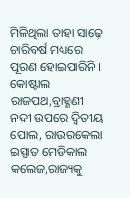ମିଳିଥିଲା ତାହା ସାଢ଼େ ଚାରିବର୍ଷ ମଧ୍ୟରେ ପୂରଣ ହୋଇପାରିନି । କୋଷ୍ଟାଲ ରାଜପଥ,ବ୍ରାହ୍ଣଣୀ ନଦୀ ଉପରେ ଦ୍ବିତୀୟ ପୋଲ, ରାଉରକେଲା ଇସ୍ପାତ ମେଡିକାଲ କଲେଜ,ରାଜ୍ୟକୁ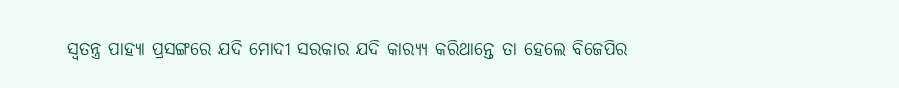ସ୍ବତନ୍ତ୍ର ପାହ୍ୟା ପ୍ରସଙ୍ଗରେ ଯଦି ମୋଦୀ ସରକାର ଯଦି କାର‌୍ୟ୍ୟ କରିଥାନ୍ତେ ତା ହେଲେ ବିଜେପିର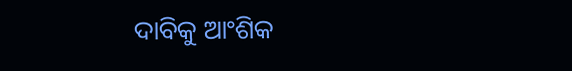ଦାବିକୁ ଆଂଶିକ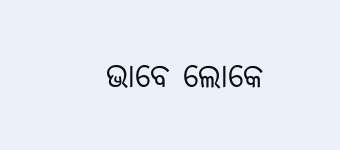ଭାବେ ଲୋକେ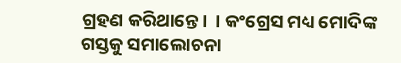ଗ୍ରହଣ କରିଥାନ୍ତେ।  । କଂଗ୍ରେସ ମଧ୍ୟ ମୋଦିଙ୍କ ଗସ୍ତକୁ ସମାଲୋଚନା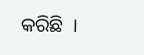କରିଛି  ।